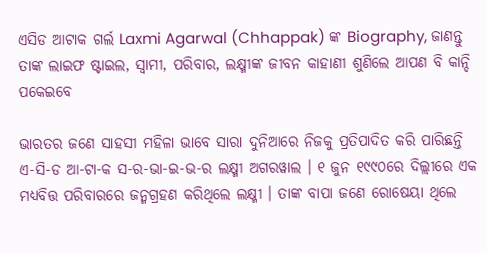ଏସିଡ ଆଟାକ ଗର୍ଲ Laxmi Agarwal (Chhappak) ଙ୍କ Biography, ଜାଣନ୍ତୁ ତାଙ୍କ ଲାଇଫ ଷ୍ଟାଇଲ, ସ୍ଵାମୀ, ପରିବାର, ଲକ୍ଷ୍ମୀଙ୍କ ଜୀବନ କାହାଣୀ ଶୁଣିଲେ ଆପଣ ବି କାନ୍ଦି ପକେଇବେ

ଭାରତର ଜଣେ ସାହସୀ ମହିଳା ଭାବେ ସାରା ଦୁନିଆରେ ନିଜକୁ ପ୍ରତିପାଦିତ କରି ପାରିଛନ୍ତି ଏ-ସି-ଡ ଆ-ଟା-କ ସ-ର-ଭା-ଇ-ଭ-ର ଲକ୍ଷ୍ମୀ ଅଗରୱାଲ । ୧ ଜୁନ ୧୯୯୦ରେ ଦିଲ୍ଲୀରେ ଏକ ମଧ୍ୟବିତ୍ତ ପରିବାରରେ ଜନ୍ମଗ୍ରହଣ କରିଥିଲେ ଲକ୍ଷ୍ମୀ । ତାଙ୍କ ବାପା ଜଣେ ରୋଷେୟା ଥିଲେ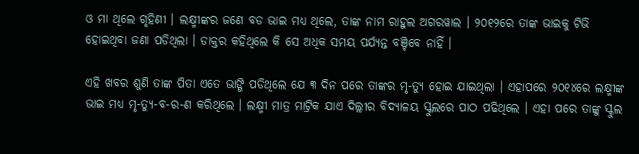ଓ ମା ଥିଲେ ଗୃହିଣୀ । ଲକ୍ଷ୍ମୀଙ୍କର ଜଣେ ବଡ ଭାଇ ମଧ୍ୟ ଥିଲେ, ତାଙ୍କ ନାମ ରାହୁଲ ଅଗରୱାଲ । ୨୦୧୨ରେ ତାଙ୍କ ଭାଇକୁ ଟିଭି ହୋଇଥିବା ଜଣା ପଡିଥିଲା । ଡାକ୍ତର କହିଥିଲେ କି ସେ ଅଧିକ ସମୟ ପର୍ଯ୍ୟନ୍ତ ବଞ୍ଚିବେ ନାହିଁ ।

ଏହି ଖବର ଶୁଣି ତାଙ୍କ ପିତା ଏତେ ଭାଙ୍ଗି ପଡିଥିଲେ ଯେ ୩ ଦିନ ପରେ ତାଙ୍କର ମୃ-ତ୍ୟୁ ହୋଇ ଯାଇଥିଲା । ଏହାପରେ ୨୦୧୪ରେ ଲକ୍ଷ୍ମୀଙ୍କ ଭାଇ ମଧ୍ୟ ମୃ-ତ୍ୟୁ-ବ-ର-ଣ କରିଥିଲେ । ଲକ୍ଷ୍ମୀ ମାତ୍ର ମାଟ୍ରିକ ଯାଏ ଦିଲ୍ଲୀର ବିଦ୍ୟାଳୟ ସ୍କୁଲରେ ପାଠ ପଢିଥିଲେ । ଏହା ପରେ ତାଙ୍କୁ ସ୍କୁଲ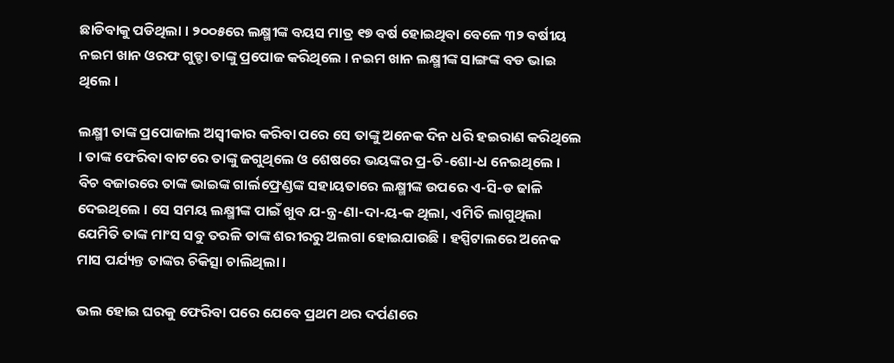ଛାଡିବାକୁ ପଡିଥିଲା । ୨୦୦୫ରେ ଲକ୍ଷ୍ମୀଙ୍କ ବୟସ ମାତ୍ର ୧୭ ବର୍ଷ ହୋଇଥିବା ବେଳେ ୩୨ ବର୍ଷୀୟ ନଇମ ଖାନ ଓରଫ ଗୁଡ୍ଡା ତାଙ୍କୁ ପ୍ରପୋଜ କରିଥିଲେ । ନଇମ ଖାନ ଲକ୍ଷ୍ମୀଙ୍କ ସାଙ୍ଗଙ୍କ ବଡ ଭାଇ ଥିଲେ ।

ଲକ୍ଷ୍ମୀ ତାଙ୍କ ପ୍ରପୋଜାଲ ଅସ୍ଵୀକାର କରିବା ପରେ ସେ ତାଙ୍କୁ ଅନେକ ଦିନ ଧରି ହଇରାଣ କରିଥିଲେ । ତାଙ୍କ ଫେରିବା ବାଟରେ ତାଙ୍କୁ ଜଗୁଥିଲେ ଓ ଶେଷରେ ଭୟଙ୍କର ପ୍ର-ତି-ଶୋ-ଧ ନେଇଥିଲେ । ବିଚ ବଜାରରେ ତାଙ୍କ ଭାଇଙ୍କ ଗାର୍ଲଫ୍ରେଣ୍ଡଙ୍କ ସହାୟତାରେ ଲକ୍ଷ୍ମୀଙ୍କ ଉପରେ ଏ-ସି-ଡ ଢାଳି ଦେଇଥିଲେ । ସେ ସମୟ ଲକ୍ଷ୍ମୀଙ୍କ ପାଇଁ ଖୁବ ଯ-ନ୍ତ୍ର-ଣା-ଦା-ୟ-କ ଥିଲା, ଏମିତି ଲାଗୁଥିଲା ଯେମିତି ତାଙ୍କ ମାଂସ ସବୁ ତରଳି ତାଙ୍କ ଶରୀରରୁ ଅଲଗା ହୋଇଯାଉଛି । ହସ୍ପିଟାଲରେ ଅନେକ ମାସ ପର୍ଯ୍ୟନ୍ତ ତାଙ୍କର ଚିକିତ୍ସା ଚାଲିଥିଲା ।

ଭଲ ହୋଇ ଘରକୁ ଫେରିବା ପରେ ଯେବେ ପ୍ରଥମ ଥର ଦର୍ପଣରେ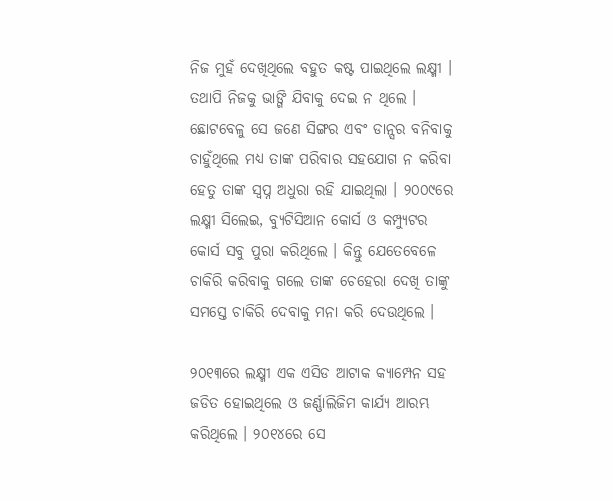ନିଜ ମୁହଁ ଦେଖିଥିଲେ ବହୁତ କଷ୍ଟ ପାଇଥିଲେ ଲକ୍ଷ୍ମୀ । ତଥାପି ନିଜକୁ ଭାଙ୍ଗି ଯିବାକୁ ଦେଇ ନ ଥିଲେ । ଛୋଟବେଳୁ ସେ ଜଣେ ସିଙ୍ଗର ଏବଂ ଡାନ୍ସର ବନିବାକୁ ଚାହୁଁଥିଲେ ମଧ୍ୟ ତାଙ୍କ ପରିବାର ସହଯୋଗ ନ କରିବା ହେତୁ ତାଙ୍କ ସ୍ଵପ୍ନ ଅଧୁରା ରହି ଯାଇଥିଲା । ୨୦୦୯ରେ ଲକ୍ଷ୍ମୀ ସିଲେଇ, ବ୍ୟୁଟିସିଆନ କୋର୍ସ ଓ କମ୍ପ୍ୟୁଟର କୋର୍ସ ସବୁ ପୁରା କରିଥିଲେ । କିନ୍ତୁ ଯେତେବେଳେ ଚାକିରି କରିବାକୁ ଗଲେ ତାଙ୍କ ଚେହେରା ଦେଖି ତାଙ୍କୁ ସମସ୍ତେ ଚାକିରି ଦେବାକୁ ମନା କରି ଦେଉଥିଲେ ।

୨୦୧୩ରେ ଲକ୍ଷ୍ମୀ ଏକ ଏସିଡ ଆଟାକ କ୍ୟାମ୍ପେନ ସହ ଜଡିତ ହୋଇଥିଲେ ଓ ଜର୍ଣ୍ଣାଲିଜିମ କାର୍ଯ୍ୟ ଆରମ୍ଭ କରିଥିଲେ । ୨୦୧୪ରେ ସେ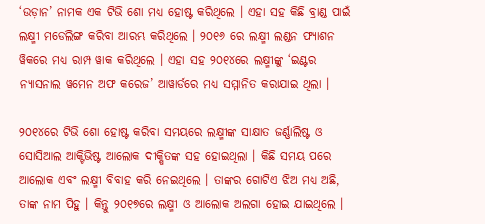‘ଉଡ଼ାନ’ ନାମକ ଏକ ଟିଭି ଶୋ ମଧ୍ୟ ହୋଷ୍ଟ କରିଥିଲେ । ଏହା ସହ କିଛି ବ୍ରାଣ୍ଡ ପାଇଁ ଲକ୍ଷ୍ମୀ ମଡେଲିଙ୍ଗ କରିବା ଆରମ୍ଭ କରିଥିଲେ । ୨୦୧୬ ରେ ଲକ୍ଷ୍ମୀ ଲଣ୍ଡନ ଫ୍ୟାଶନ ୱିକରେ ମଧ୍ୟ ରାମ୍ପ ୱାକ କରିଥିଲେ । ଏହା ସହ ୨୦୧୪ରେ ଲକ୍ଷ୍ମୀଙ୍କୁ ‘ଇଣ୍ଟର ନ୍ୟାସନାଲ ୱମେନ ଅଫ କରେଜ’ ଆୱାର୍ଡରେ ମଧ୍ୟ ସମ୍ମାନିତ କରାଯାଇ ଥିଲା ।

୨୦୧୪ରେ ଟିଭି ଶୋ ହୋଷ୍ଟ କରିବା ସମୟରେ ଲକ୍ଷ୍ମୀଙ୍କ ସାକ୍ଷାତ ଜର୍ଣ୍ଣାଲିଷ୍ଟ ଓ ସୋସିଆଲ ଆକ୍ଟିଭିଷ୍ଟ ଆଲୋକ ଦୀକ୍ଷିତଙ୍କ ସହ ହୋଇଥିଲା । କିଛି ସମୟ ପରେ ଆଲୋକ ଏବଂ ଲକ୍ଷ୍ମୀ ବିବାହ କରି ନେଇଥିଲେ । ତାଙ୍କର ଗୋଟିଏ ଝିଅ ମଧ୍ୟ ଅଛି, ତାଙ୍କ ନାମ ପିହୁ । କିନ୍ତୁ ୨୦୧୭ରେ ଲକ୍ଷ୍ମୀ ଓ ଆଲୋକ ଅଲଗା ହୋଇ ଯାଇଥିଲେ ।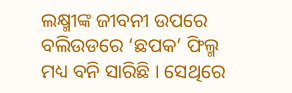ଲକ୍ଷ୍ମୀଙ୍କ ଜୀବନୀ ଉପରେ ବଲିଉଡରେ ‘ଛପକ’ ଫିଲ୍ମ ମଧ୍ୟ ବନି ସାରିଛି । ସେଥିରେ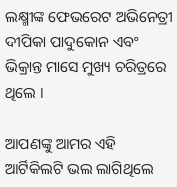ଲକ୍ଷ୍ମୀଙ୍କ ଫେଭରେଟ ଅଭିନେତ୍ରୀ ଦୀପିକା ପାଦୁକୋନ ଏବଂ ଭିକ୍ରାନ୍ତ ମାସେ ମୁଖ୍ୟ ଚରିତ୍ରରେ ଥିଲେ ।

ଆପଣଙ୍କୁ ଆମର ଏହି ଆର୍ଟିକିଲଟି ଭଲ ଲାଗିଥିଲେ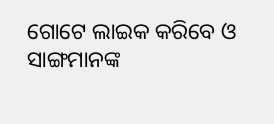ଗୋଟେ ଲାଇକ କରିବେ ଓ ସାଙ୍ଗମାନଙ୍କ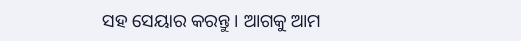ସହ ସେୟାର କରନ୍ତୁ । ଆଗକୁ ଆମ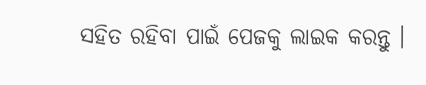ସହିତ ରହିବା ପାଇଁ ପେଜକୁ ଲାଇକ କରନ୍ତୁ ।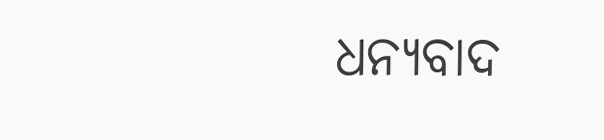ଧନ୍ୟବାଦ